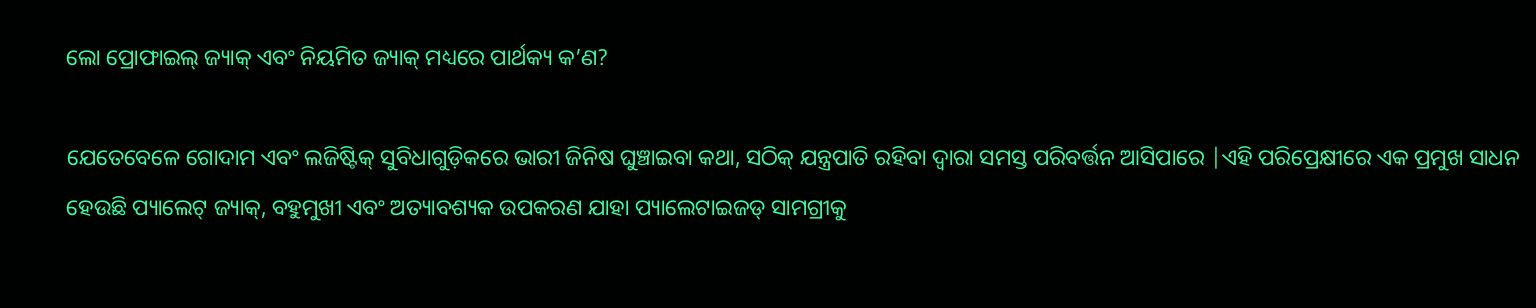ଲୋ ପ୍ରୋଫାଇଲ୍ ଜ୍ୟାକ୍ ଏବଂ ନିୟମିତ ଜ୍ୟାକ୍ ମଧ୍ୟରେ ପାର୍ଥକ୍ୟ କ’ଣ?

ଯେତେବେଳେ ଗୋଦାମ ଏବଂ ଲଜିଷ୍ଟିକ୍ ସୁବିଧାଗୁଡ଼ିକରେ ଭାରୀ ଜିନିଷ ଘୁଞ୍ଚାଇବା କଥା, ସଠିକ୍ ଯନ୍ତ୍ରପାତି ରହିବା ଦ୍ୱାରା ସମସ୍ତ ପରିବର୍ତ୍ତନ ଆସିପାରେ |ଏହି ପରିପ୍ରେକ୍ଷୀରେ ଏକ ପ୍ରମୁଖ ସାଧନ ହେଉଛି ପ୍ୟାଲେଟ୍ ଜ୍ୟାକ୍, ବହୁମୁଖୀ ଏବଂ ଅତ୍ୟାବଶ୍ୟକ ଉପକରଣ ଯାହା ପ୍ୟାଲେଟାଇଜଡ୍ ସାମଗ୍ରୀକୁ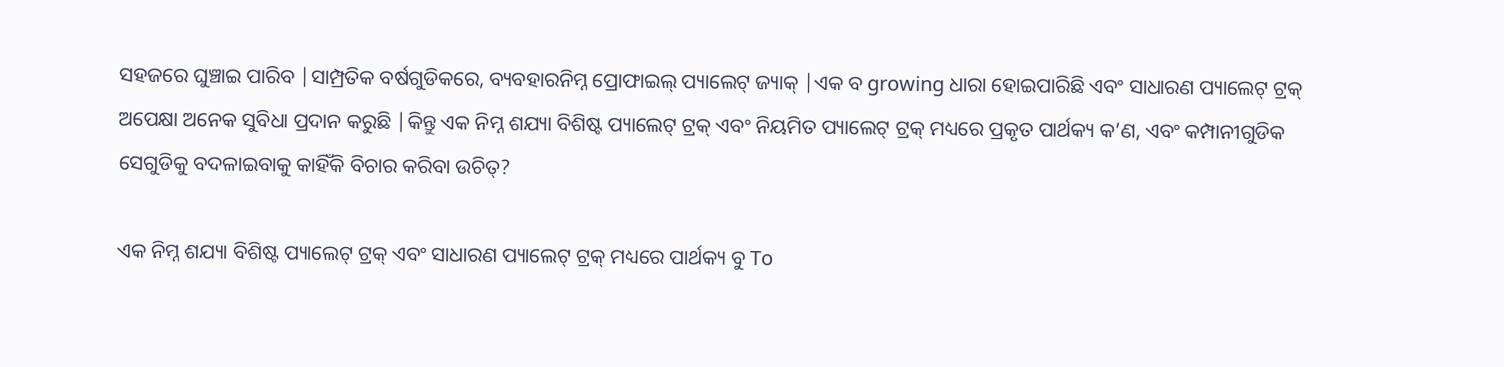ସହଜରେ ଘୁଞ୍ଚାଇ ପାରିବ |ସାମ୍ପ୍ରତିକ ବର୍ଷଗୁଡିକରେ, ବ୍ୟବହାରନିମ୍ନ ପ୍ରୋଫାଇଲ୍ ପ୍ୟାଲେଟ୍ ଜ୍ୟାକ୍ |ଏକ ବ growing ଧାରା ହୋଇପାରିଛି ଏବଂ ସାଧାରଣ ପ୍ୟାଲେଟ୍ ଟ୍ରକ୍ ଅପେକ୍ଷା ଅନେକ ସୁବିଧା ପ୍ରଦାନ କରୁଛି |କିନ୍ତୁ ଏକ ନିମ୍ନ ଶଯ୍ୟା ବିଶିଷ୍ଟ ପ୍ୟାଲେଟ୍ ଟ୍ରକ୍ ଏବଂ ନିୟମିତ ପ୍ୟାଲେଟ୍ ଟ୍ରକ୍ ମଧ୍ୟରେ ପ୍ରକୃତ ପାର୍ଥକ୍ୟ କ’ଣ, ଏବଂ କମ୍ପାନୀଗୁଡିକ ସେଗୁଡିକୁ ବଦଳାଇବାକୁ କାହିଁକି ବିଚାର କରିବା ଉଚିତ୍?

ଏକ ନିମ୍ନ ଶଯ୍ୟା ବିଶିଷ୍ଟ ପ୍ୟାଲେଟ୍ ଟ୍ରକ୍ ଏବଂ ସାଧାରଣ ପ୍ୟାଲେଟ୍ ଟ୍ରକ୍ ମଧ୍ୟରେ ପାର୍ଥକ୍ୟ ବୁ To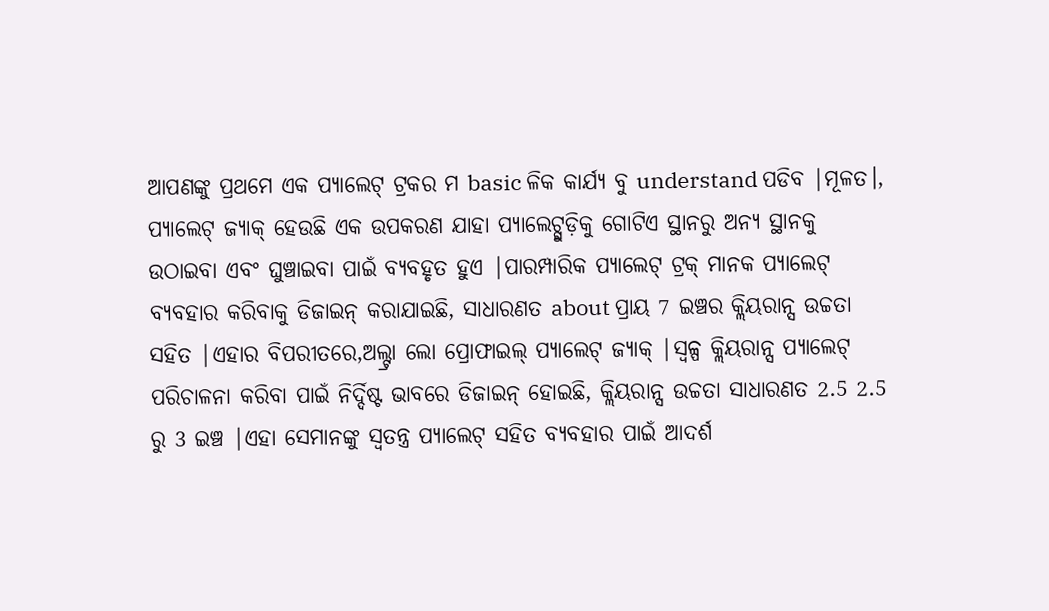ଆପଣଙ୍କୁ ପ୍ରଥମେ ଏକ ପ୍ୟାଲେଟ୍ ଟ୍ରକର ମ basic ଳିକ କାର୍ଯ୍ୟ ବୁ understand ପଡିବ |ମୂଳତ।, ପ୍ୟାଲେଟ୍ ଜ୍ୟାକ୍ ହେଉଛି ଏକ ଉପକରଣ ଯାହା ପ୍ୟାଲେଟ୍ଗୁଡ଼ିକୁ ଗୋଟିଏ ସ୍ଥାନରୁ ଅନ୍ୟ ସ୍ଥାନକୁ ଉଠାଇବା ଏବଂ ଘୁଞ୍ଚାଇବା ପାଇଁ ବ୍ୟବହୃତ ହୁଏ |ପାରମ୍ପାରିକ ପ୍ୟାଲେଟ୍ ଟ୍ରକ୍ ମାନକ ପ୍ୟାଲେଟ୍ ବ୍ୟବହାର କରିବାକୁ ଡିଜାଇନ୍ କରାଯାଇଛି, ସାଧାରଣତ about ପ୍ରାୟ 7 ଇଞ୍ଚର କ୍ଲିୟରାନ୍ସ ଉଚ୍ଚତା ସହିତ |ଏହାର ବିପରୀତରେ,ଅଲ୍ଟ୍ରା ଲୋ ପ୍ରୋଫାଇଲ୍ ପ୍ୟାଲେଟ୍ ଜ୍ୟାକ୍ |ସ୍ୱଳ୍ପ କ୍ଲିୟରାନ୍ସ ପ୍ୟାଲେଟ୍ ପରିଚାଳନା କରିବା ପାଇଁ ନିର୍ଦ୍ଦିଷ୍ଟ ଭାବରେ ଡିଜାଇନ୍ ହୋଇଛି, କ୍ଲିୟରାନ୍ସ ଉଚ୍ଚତା ସାଧାରଣତ 2.5 2.5 ରୁ 3 ଇଞ୍ଚ |ଏହା ସେମାନଙ୍କୁ ସ୍ୱତନ୍ତ୍ର ପ୍ୟାଲେଟ୍ ସହିତ ବ୍ୟବହାର ପାଇଁ ଆଦର୍ଶ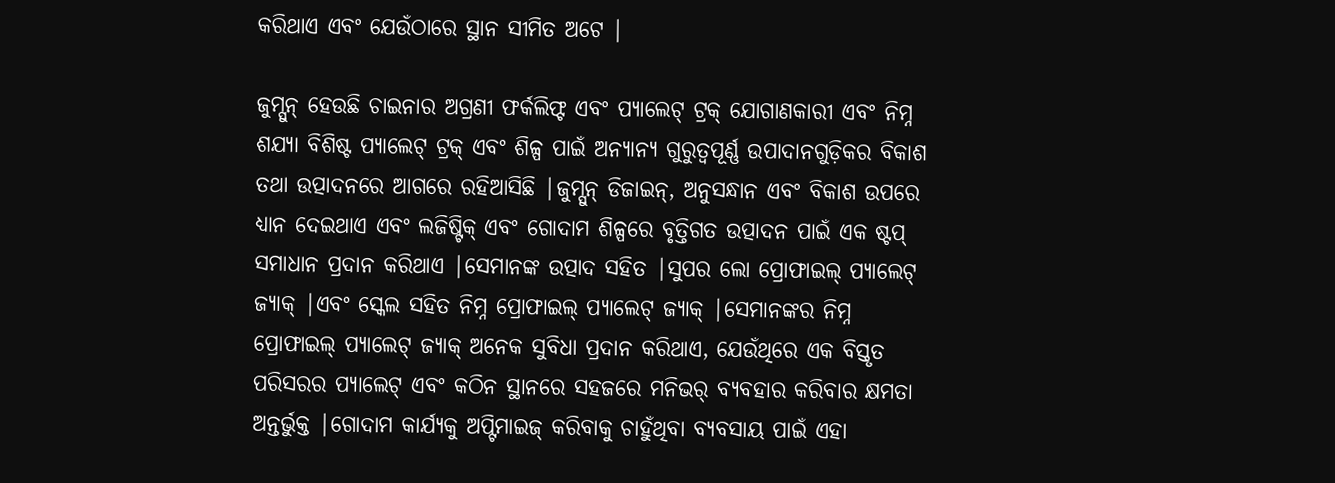କରିଥାଏ ଏବଂ ଯେଉଁଠାରେ ସ୍ଥାନ ସୀମିତ ଅଟେ |

ଜୁମ୍ସୁନ୍ ହେଉଛି ଚାଇନାର ଅଗ୍ରଣୀ ଫର୍କଲିଫ୍ଟ ଏବଂ ପ୍ୟାଲେଟ୍ ଟ୍ରକ୍ ଯୋଗାଣକାରୀ ଏବଂ ନିମ୍ନ ଶଯ୍ୟା ବିଶିଷ୍ଟ ପ୍ୟାଲେଟ୍ ଟ୍ରକ୍ ଏବଂ ଶିଳ୍ପ ପାଇଁ ଅନ୍ୟାନ୍ୟ ଗୁରୁତ୍ୱପୂର୍ଣ୍ଣ ଉପାଦାନଗୁଡ଼ିକର ବିକାଶ ତଥା ଉତ୍ପାଦନରେ ଆଗରେ ରହିଆସିଛି |ଜୁମ୍ସୁନ୍ ଡିଜାଇନ୍, ଅନୁସନ୍ଧାନ ଏବଂ ବିକାଶ ଉପରେ ଧ୍ୟାନ ଦେଇଥାଏ ଏବଂ ଲଜିଷ୍ଟିକ୍ ଏବଂ ଗୋଦାମ ଶିଳ୍ପରେ ବୃତ୍ତିଗତ ଉତ୍ପାଦନ ପାଇଁ ଏକ ଷ୍ଟପ୍ ସମାଧାନ ପ୍ରଦାନ କରିଥାଏ |ସେମାନଙ୍କ ଉତ୍ପାଦ ସହିତ |ସୁପର ଲୋ ପ୍ରୋଫାଇଲ୍ ପ୍ୟାଲେଟ୍ ଜ୍ୟାକ୍ |ଏବଂ ସ୍କେଲ ସହିତ ନିମ୍ନ ପ୍ରୋଫାଇଲ୍ ପ୍ୟାଲେଟ୍ ଜ୍ୟାକ୍ |ସେମାନଙ୍କର ନିମ୍ନ ପ୍ରୋଫାଇଲ୍ ପ୍ୟାଲେଟ୍ ଜ୍ୟାକ୍ ଅନେକ ସୁବିଧା ପ୍ରଦାନ କରିଥାଏ, ଯେଉଁଥିରେ ଏକ ବିସ୍ତୃତ ପରିସରର ପ୍ୟାଲେଟ୍ ଏବଂ କଠିନ ସ୍ଥାନରେ ସହଜରେ ମନିଭର୍ ବ୍ୟବହାର କରିବାର କ୍ଷମତା ଅନ୍ତର୍ଭୁକ୍ତ |ଗୋଦାମ କାର୍ଯ୍ୟକୁ ଅପ୍ଟିମାଇଜ୍ କରିବାକୁ ଚାହୁଁଥିବା ବ୍ୟବସାୟ ପାଇଁ ଏହା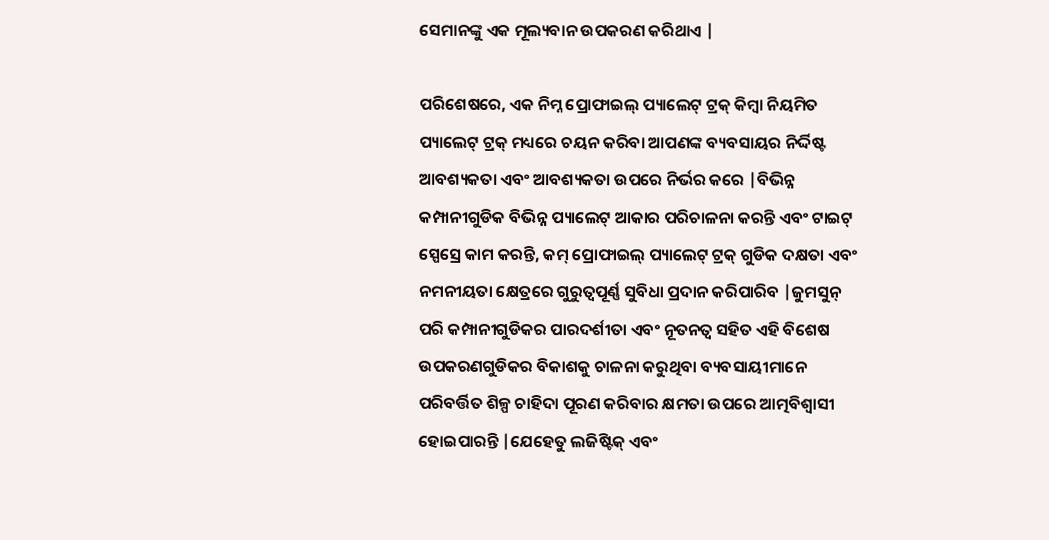ସେମାନଙ୍କୁ ଏକ ମୂଲ୍ୟବାନ ଉପକରଣ କରିଥାଏ |

ପରିଶେଷରେ, ଏକ ନିମ୍ନ ପ୍ରୋଫାଇଲ୍ ପ୍ୟାଲେଟ୍ ଟ୍ରକ୍ କିମ୍ବା ନିୟମିତ ପ୍ୟାଲେଟ୍ ଟ୍ରକ୍ ମଧ୍ୟରେ ଚୟନ କରିବା ଆପଣଙ୍କ ବ୍ୟବସାୟର ନିର୍ଦ୍ଦିଷ୍ଟ ଆବଶ୍ୟକତା ଏବଂ ଆବଶ୍ୟକତା ଉପରେ ନିର୍ଭର କରେ |ବିଭିନ୍ନ କମ୍ପାନୀଗୁଡିକ ବିଭିନ୍ନ ପ୍ୟାଲେଟ୍ ଆକାର ପରିଚାଳନା କରନ୍ତି ଏବଂ ଟାଇଟ୍ ସ୍ପେସ୍ରେ କାମ କରନ୍ତି, କମ୍ ପ୍ରୋଫାଇଲ୍ ପ୍ୟାଲେଟ୍ ଟ୍ରକ୍ ଗୁଡିକ ଦକ୍ଷତା ଏବଂ ନମନୀୟତା କ୍ଷେତ୍ରରେ ଗୁରୁତ୍ୱପୂର୍ଣ୍ଣ ସୁବିଧା ପ୍ରଦାନ କରିପାରିବ |ଜୁମସୁନ୍ ପରି କମ୍ପାନୀଗୁଡିକର ପାରଦର୍ଶୀତା ଏବଂ ନୂତନତ୍ୱ ସହିତ ଏହି ବିଶେଷ ଉପକରଣଗୁଡିକର ବିକାଶକୁ ଚାଳନା କରୁଥିବା ବ୍ୟବସାୟୀମାନେ ପରିବର୍ତ୍ତିତ ଶିଳ୍ପ ଚାହିଦା ପୂରଣ କରିବାର କ୍ଷମତା ଉପରେ ଆତ୍ମବିଶ୍ୱାସୀ ହୋଇପାରନ୍ତି |ଯେହେତୁ ଲଜିଷ୍ଟିକ୍ ଏବଂ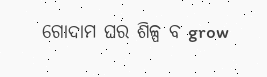ଗୋଦାମ ଘର ଶିଳ୍ପ ବ grow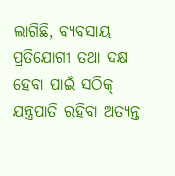ଲାଗିଛି, ବ୍ୟବସାୟ ପ୍ରତିଯୋଗୀ ତଥା ଦକ୍ଷ ହେବା ପାଇଁ ସଠିକ୍ ଯନ୍ତ୍ରପାତି ରହିବା ଅତ୍ୟନ୍ତ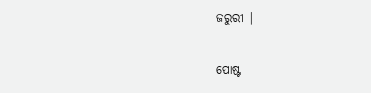ଜରୁରୀ |


ପୋଷ୍ଟ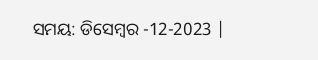ସମୟ: ଡିସେମ୍ବର -12-2023 |